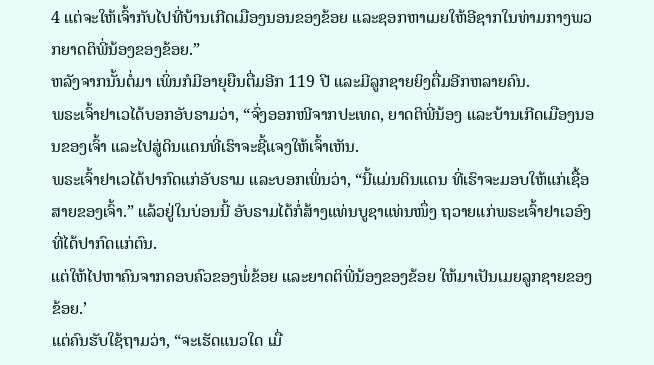4 ແຕ່ຈະໃຫ້ເຈົ້າກັບໄປທີ່ບ້ານເກີດເມືອງນອນຂອງຂ້ອຍ ແລະຊອກຫາເມຍໃຫ້ອີຊາກໃນທ່າມກາງພວກຍາດຕິພີ່ນ້ອງຂອງຂ້ອຍ.”
ຫລັງຈາກນັ້ນຕໍ່ມາ ເພິ່ນກໍມີອາຍຸຍືນຕື່ມອີກ 119 ປີ ແລະມີລູກຊາຍຍິງຕື່ມອີກຫລາຍຄົນ.
ພຣະເຈົ້າຢາເວໄດ້ບອກອັບຣາມວ່າ, “ຈົ່ງອອກໜີຈາກປະເທດ, ຍາດຕິພີ່ນ້ອງ ແລະບ້ານເກີດເມືອງນອນຂອງເຈົ້າ ແລະໄປສູ່ດິນແດນທີ່ເຮົາຈະຊີ້ແຈງໃຫ້ເຈົ້າເຫັນ.
ພຣະເຈົ້າຢາເວໄດ້ປາກົດແກ່ອັບຣາມ ແລະບອກເພິ່ນວ່າ, “ນີ້ແມ່ນດິນແດນ ທີ່ເຮົາຈະມອບໃຫ້ແກ່ເຊື້ອສາຍຂອງເຈົ້າ.” ແລ້ວຢູ່ໃນບ່ອນນີ້ ອັບຣາມໄດ້ກໍ່ສ້າງແທ່ນບູຊາແທ່ນໜຶ່ງ ຖວາຍແກ່ພຣະເຈົ້າຢາເວອົງທີ່ໄດ້ປາກົດແກ່ຕົນ.
ແຕ່ໃຫ້ໄປຫາຄົນຈາກຄອບຄົວຂອງພໍ່ຂ້ອຍ ແລະຍາດຕິພີ່ນ້ອງຂອງຂ້ອຍ ໃຫ້ມາເປັນເມຍລູກຊາຍຂອງຂ້ອຍ.’
ແຕ່ຄົນຮັບໃຊ້ຖາມວ່າ, “ຈະເຮັດແນວໃດ ເມື່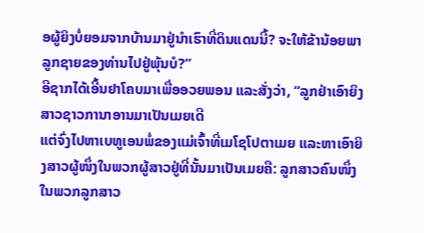ອຜູ້ຍິງບໍ່ຍອມຈາກບ້ານມາຢູ່ນຳເຮົາທີ່ດິນແດນນີ້? ຈະໃຫ້ຂ້ານ້ອຍພາລູກຊາຍຂອງທ່ານໄປຢູ່ພຸ້ນບໍ?”
ອີຊາກໄດ້ເອີ້ນຢາໂຄບມາເພື່ອອວຍພອນ ແລະສັ່ງວ່າ, “ລູກຢ່າເອົາຍິງສາວຊາວການາອານມາເປັນເມຍເດີ
ແຕ່ຈົ່ງໄປຫາເບທູເອນພໍ່ຂອງແມ່ເຈົ້າທີ່ເມໂຊໂປຕາເມຍ ແລະຫາເອົາຍິງສາວຜູ້ໜຶ່ງໃນພວກຜູ້ສາວຢູ່ທີ່ນັ້ນມາເປັນເມຍຄື: ລູກສາວຄົນໜຶ່ງໃນພວກລູກສາວ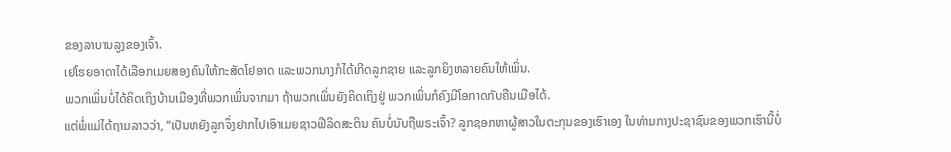ຂອງລາບານລູງຂອງເຈົ້າ.
ເຢໂຮຍອາດາໄດ້ເລືອກເມຍສອງຄົນໃຫ້ກະສັດໂຢອາດ ແລະພວກນາງກໍໄດ້ເກີດລູກຊາຍ ແລະລູກຍິງຫລາຍຄົນໃຫ້ເພິ່ນ.
ພວກເພິ່ນບໍ່ໄດ້ຄິດເຖິງບ້ານເມືອງທີ່ພວກເພິ່ນຈາກມາ ຖ້າພວກເພິ່ນຍັງຄິດເຖິງຢູ່ ພວກເພິ່ນກໍຄົງມີໂອກາດກັບຄືນເມືອໄດ້.
ແຕ່ພໍ່ແມ່ໄດ້ຖາມລາວວ່າ, “ເປັນຫຍັງລູກຈຶ່ງຢາກໄປເອົາເມຍຊາວຟີລິດສະຕິນ ຄົນບໍ່ນັບຖືພຣະເຈົ້າ? ລູກຊອກຫາຜູ້ສາວໃນຕະກຸນຂອງເຮົາເອງ ໃນທ່າມກາງປະຊາຊົນຂອງພວກເຮົານີ້ບໍ່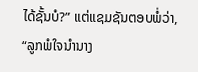ໄດ້ຊັ້ນບໍ?” ແຕ່ແຊມຊັນຕອບພໍ່ວ່າ, “ລູກພໍໃຈນຳນາງ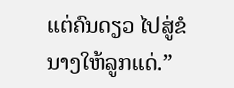ແຕ່ຄົນດຽວ ໄປສູ່ຂໍນາງໃຫ້ລູກແດ່.”